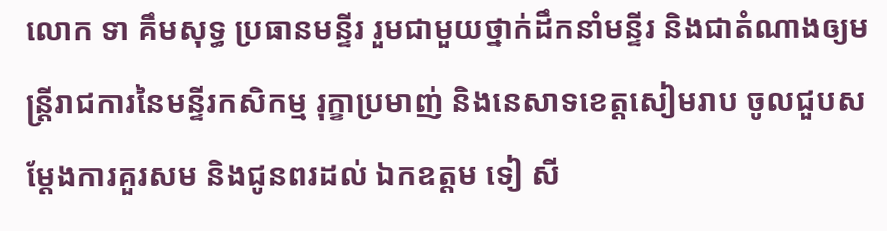លោក ទា គឹមសុទ្ធ ប្រធានមន្ទីរ រួមជាមួយថ្នាក់ដឹកនាំមន្ទីរ និងជាតំណាងឲ្យមន្ត្រីរាជការនៃមន្ទីរកសិកម្ម រុក្ខាប្រមាញ់ និងនេសាទខេត្តសៀមរាប ចូលជួបសម្ដែងការគួរសម និងជូនពរដល់ ឯកឧត្តម ទៀ សី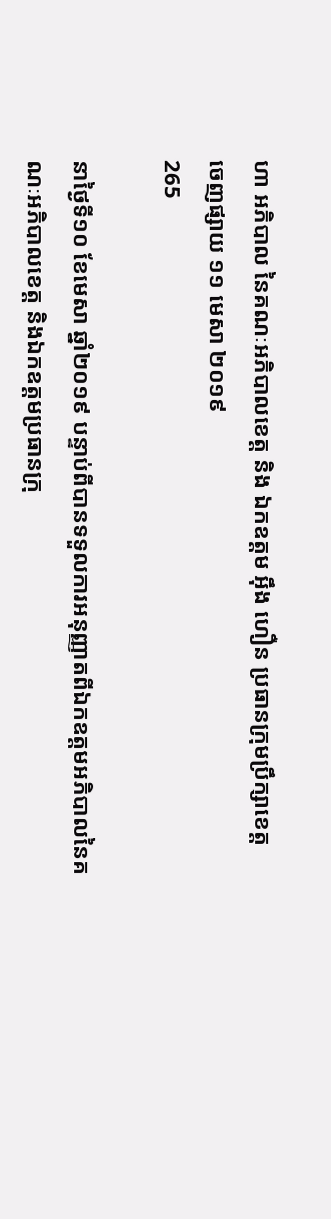ហា អភិបាល នៃគណៈអភិបាលខេត្ត និង ឯកឧត្តម អ៊ឹង ហឿន ប្រធានក្រុមប្រឹក្សាខេត្ត
ចេញផ្សាយ ១១ មេសា ២០១៩
265

នាថ្ងៃទី១០ ខែមេសា ឆ្នាំ២០១៩ បន្ទាប់ពីបានទទួលការអនុញ្ញាតពីឯកឧត្តមអភិបាលនៃគណៈអភិបាលខេត្ត និងឯកឧត្តមប្រធានក្រុ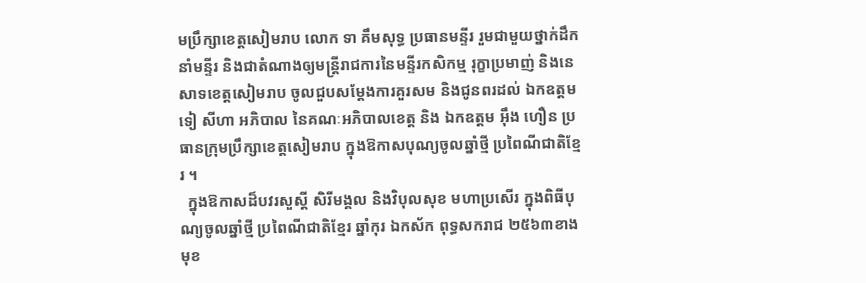មប្រឹក្សាខេត្តសៀមរាប លោក ទា គឹមសុទ្ធ ប្រធានមន្ទីរ រួមជាមួយថ្នាក់ដឹកនាំមន្ទីរ និងជាតំណាងឲ្យមន្ត្រីរាជការនៃមន្ទីរកសិកម្ម រុក្ខាប្រមាញ់ និងនេសាទខេត្តសៀមរាប ចូលជួបសម្ដែងការគួរសម និងជូនពរដល់ ឯកឧត្តម ទៀ សីហា អភិបាល នៃគណៈអភិបាលខេត្ត និង ឯកឧត្តម អ៊ឹង ហឿន ប្រធានក្រុមប្រឹក្សាខេត្តសៀមរាប ក្នុងឱកាសបុណ្យចូលឆ្នាំថ្មី ប្រពៃណីជាតិខ្មែរ ។
  ក្នុងឱកាសដ៏បវរសួស្តី សិរីមង្គល និងវិបុលសុខ មហាប្រសើរ ក្នុងពិធីបុណ្យចូលឆ្នាំថ្មី ប្រពៃណីជាតិខ្មែរ ឆ្នាំកុរ ឯកស័ក ពុទ្ធសករាជ ២៥៦៣ខាងមុខ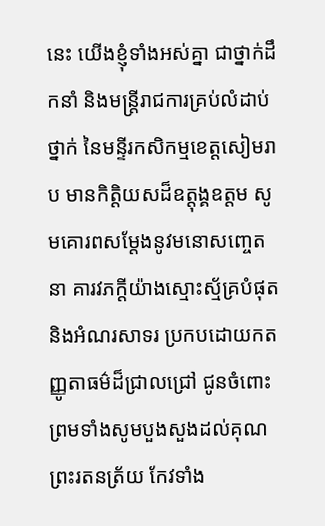នេះ យើងខ្ញុំទាំងអស់គ្នា ជាថ្នាក់ដឹកនាំ និងមន្ត្រីរាជការគ្រប់លំដាប់ថ្នាក់ នៃមន្ទីរកសិកម្មខេត្តសៀមរាប មានកិត្តិយសដ៏ឧត្តុង្គឧត្តម សូមគោរពសម្តែងនូវមនោសញ្ចេតនា គារវភក្តីយ៉ាងស្មោះស័្មគ្របំផុត និងអំណរសាទរ ប្រកបដោយកតញ្ញូតាធម៌ដ៏ជ្រាលជ្រៅ ជូនចំពោះ ព្រមទាំងសូមបួងសួងដល់គុណព្រះរតនត្រ័យ កែវទាំង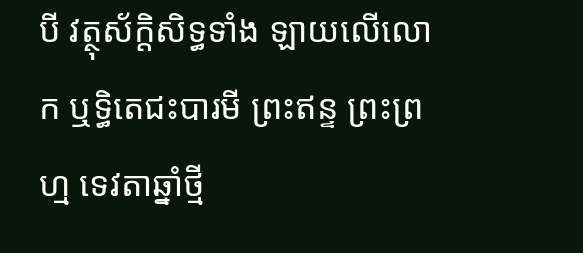បី វត្ថុស័ក្តិសិទ្ធទាំង ឡាយលើលោក ឬទ្ធិតេជះបារមី ព្រះឥន្ទ ព្រះព្រហ្ម ទេវតាឆ្នាំថ្មី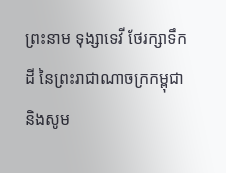ព្រះនាម ទុង្សាទេវី ថែរក្សាទឹកដី នៃព្រះរាជាណាចក្រកម្ពុជា និងសូម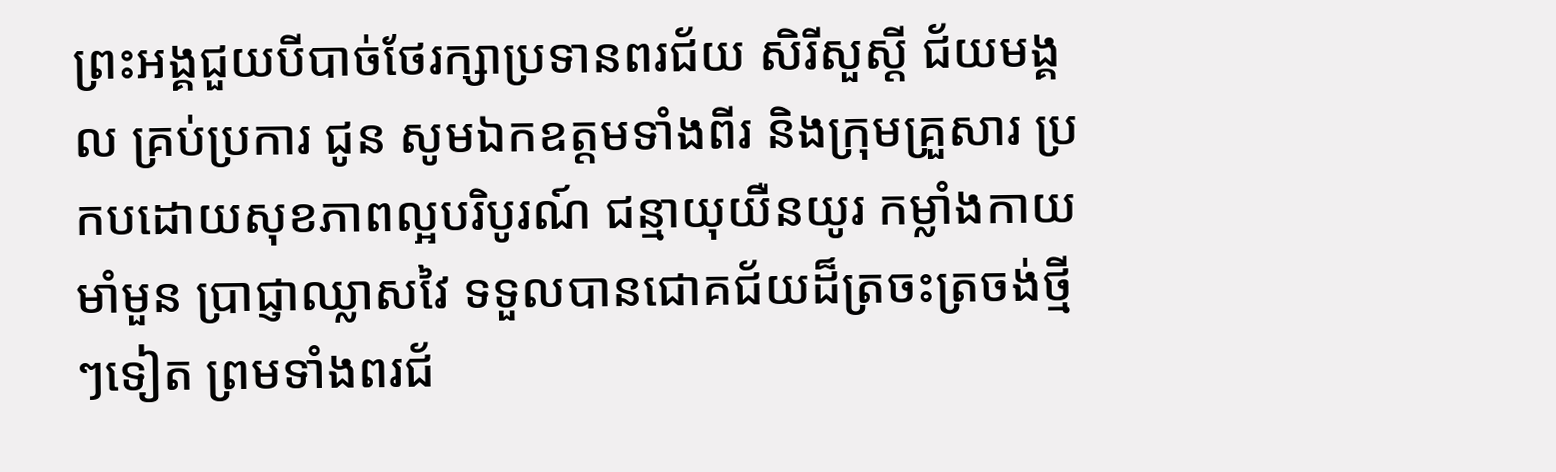ព្រះអង្គជួយបីបាច់ថែរក្សាប្រទានពរជ័យ សិរីសួស្តី ជ័យមង្គល គ្រប់ប្រការ ជូន សូមឯកឧត្តមទាំងពីរ និងក្រុមគ្រួសារ ប្រកបដោយសុខភាពល្អបរិបូរណ៍ ជន្មាយុយឺនយូរ កម្លាំងកាយមាំមួន ប្រាជ្ញាឈ្លាសវៃ ទទួលបានជោគជ័យដ៏ត្រចះត្រចង់ថ្មីៗទៀត ព្រមទាំងពរជ័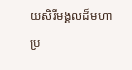យសិរីមង្គលដ៏មហាប្រ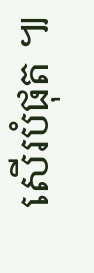សើរបំផុត ៕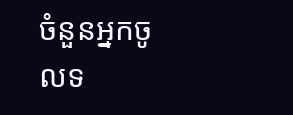ចំនួនអ្នកចូលទ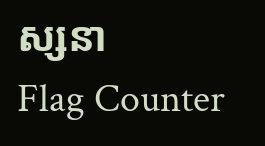ស្សនា
Flag Counter